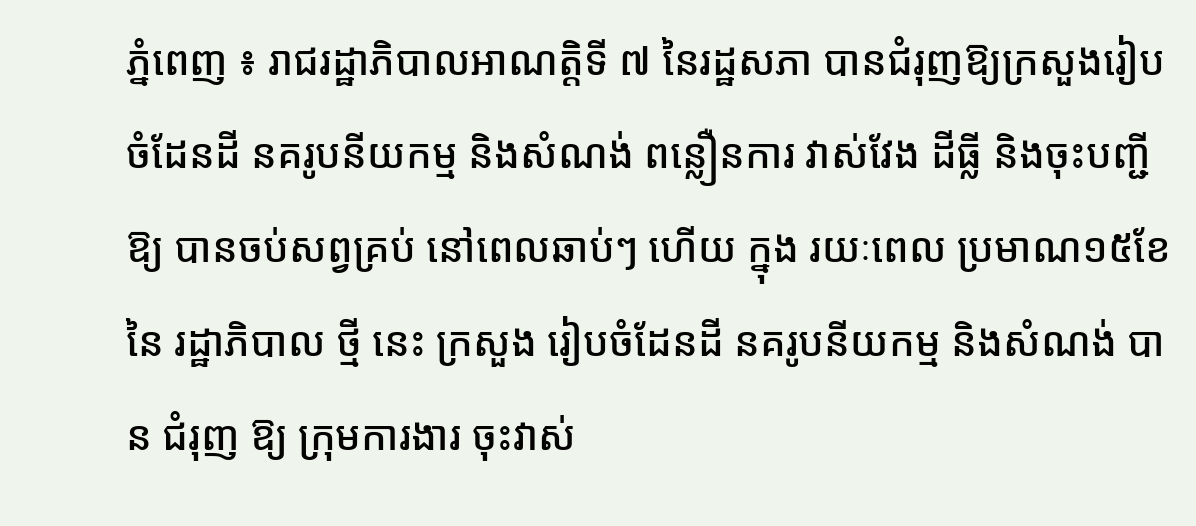ភ្នំពេញ ៖ រាជរដ្ឋាភិបាលអាណត្តិទី ៧ នៃរដ្ឋសភា បានជំរុញឱ្យក្រសួងរៀបចំដែនដី នគរូបនីយកម្ម និងសំណង់ ពន្លឿនការ វាស់វែង ដីធ្លី និងចុះបញ្ជីឱ្យ បានចប់សព្វគ្រប់ នៅពេលឆាប់ៗ ហើយ ក្នុង រយៈពេល ប្រមាណ១៥ខែ នៃ រដ្ឋាភិបាល ថ្មី នេះ ក្រសួង រៀបចំដែនដី នគរូបនីយកម្ម និងសំណង់ បាន ជំរុញ ឱ្យ ក្រុមការងារ ចុះវាស់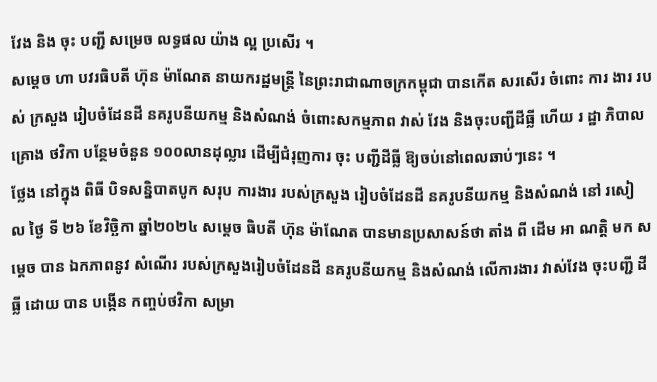វែង និង ចុះ បញ្ជី សម្រេច លទ្ធផល យ៉ាង ល្អ ប្រសើរ ។
សម្ដេច ហា បវរធិបតី ហ៊ុន ម៉ាណែត នាយករដ្ឋមន្ត្រី នៃព្រះរាជាណាចក្រកម្ពុជា បានកើត សរសើរ ចំពោះ ការ ងារ របស់ ក្រសួង រៀបចំដែនដី នគរូបនីយកម្ម និងសំណង់ ចំពោះសកម្មភាព វាស់ វែង និងចុះបញ្ជីដីធ្លី ហើយ រ ដ្ឋា ភិបាល គ្រោង ថវិកា បន្ថែមចំនួន ១០០លានដុល្លារ ដើម្បីជំរុញការ ចុះ បញ្ជីដីធ្លី ឱ្យចប់នៅពេលឆាប់ៗនេះ ។
ថ្លែង នៅក្នុង ពិធី បិទសន្និបាតបូក សរុប ការងារ របស់ក្រសួង រៀបចំដែនដី នគរូបនីយកម្ម និងសំណង់ នៅ រសៀ ល ថ្ងៃ ទី ២៦ ខែវិច្ឆិកា ឆ្នាំ២០២៤ សម្ដេច ធិបតី ហ៊ុន ម៉ាណែត បានមានប្រសាសន៍ថា តាំង ពី ដើម អា ណត្តិ មក សម្ដេច បាន ឯកភាពនូវ សំណើរ របស់ក្រសួងរៀបចំដែនដី នគរូបនីយកម្ម និងសំណង់ លើការងារ វាស់វែង ចុះបញ្ជី ដីធ្លី ដោយ បាន បង្កើន កញ្ចប់ថវិកា សម្រា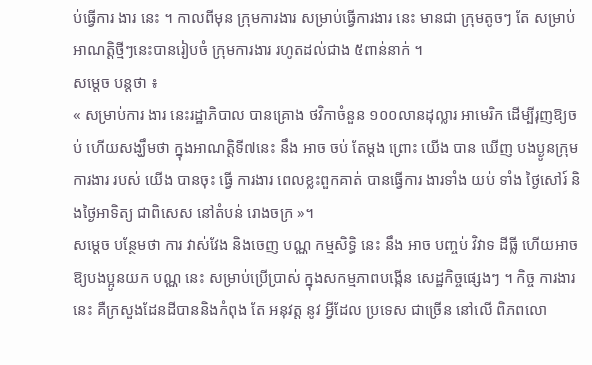ប់ធ្វើការ ងារ នេះ ។ កាលពីមុន ក្រុមការងារ សម្រាប់ធ្វើការងារ នេះ មានជា ក្រុមតូចៗ តែ សម្រាប់អាណត្តិថ្មីៗនេះបានរៀបចំ ក្រុមការងារ រហូតដល់ជាង ៥ពាន់នាក់ ។
សម្ដេច បន្តថា ៖
« សម្រាប់ការ ងារ នេះរដ្ឋាភិបាល បានគ្រោង ថវិកាចំនួន ១០០លានដុល្លារ អាមេរិក ដើម្បីរុញឱ្យចប់ ហើយសង្ឃឹមថា ក្នុងអាណត្តិទី៧នេះ នឹង អាច ចប់ តែម្ដង ព្រោះ យើង បាន ឃើញ បងប្ងូនក្រុមការងារ របស់ យើង បានចុះ ធ្វើ ការងារ ពេលខ្លះពួកគាត់ បានធ្វើការ ងារទាំង យប់ ទាំង ថ្ងៃសៅរ៍ និងថ្ងៃអាទិត្យ ជាពិសេស នៅតំបន់ រោងចក្រ »។
សម្ដេច បន្ថែមថា ការ វាស់វែង និងចេញ បណ្ណ កម្មសិទ្ធិ នេះ នឹង អាច បញ្ចប់ វិវាទ ដីធ្លី ហើយអាច ឱ្យបងប្អូនយក បណ្ណ នេះ សម្រាប់ប្រើប្រាស់ ក្នុងសកម្មភាពបង្កើន សេដ្ឋកិច្ចផ្សេងៗ ។ កិច្ច ការងារ នេះ គឺក្រសួងដែនដីបាននិងកំពុង តែ អនុវត្ត នូវ អ្វីដែល ប្រទេស ជាច្រើន នៅលើ ពិភពលោ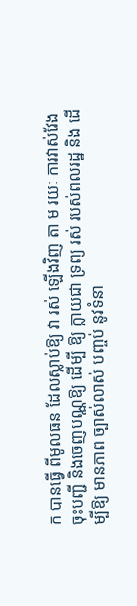ក បានធ្វើ ពីមូលធន ដែលស្លាប់ឱ្យ វា រស់ ឡើងវិញ តា ម រយៈ ការវាស់វែង ចុះបញ្ជី និងចេញបណ្ណឱ្យ ដើម្បី ឱ្យ ក្លាយជា ទ្រព្យ រស់ របស់ពលរដ្ឋ និង ដើម្បីឱ្យ មានភាព ច្បាស់លាស់ បញ្ចប់ នូវទំនា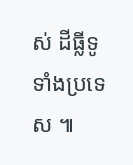ស់ ដីធ្លីទូទាំងប្រទេស ៕